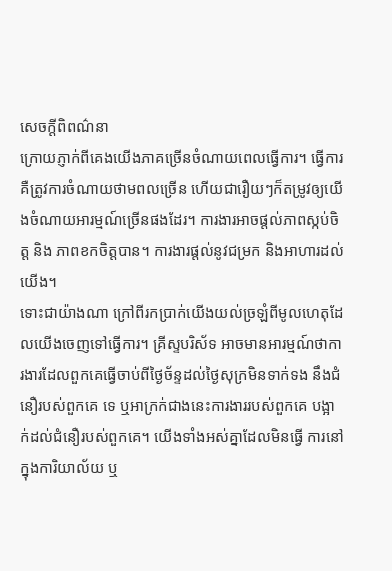សេចក្ដីពិពណ៌នា
ក្រោយភ្ញាក់ពីគេងយើងភាគច្រើនចំណាយពេលធ្វើការ។ ធ្វើការគឺត្រូវការចំណាយថាមពលច្រើន ហើយជារឿយៗក៏តម្រូវឲ្យយើងចំណាយអារម្មណ៍ច្រើនផងដែរ។ ការងារអាចផ្តល់ភាពស្កប់ចិត្ត និង ភាពខកចិត្តបាន។ ការងារផ្តល់នូវជម្រក និងអាហារដល់យើង។
ទោះជាយ៉ាងណា ក្រៅពីរកប្រាក់យើងយល់ច្រឡំពីមូលហេតុដែលយើងចេញទៅធ្វើការ។ គ្រីស្ទបរិស័ទ អាចមានអារម្មណ៍ថាការងារដែលពួកគេធ្វើចាប់ពីថ្ងៃច័ន្ទដល់ថ្ងៃសុក្រមិនទាក់ទង នឹងជំនឿរបស់ពួកគេ ទេ ឬអាក្រក់ជាងនេះការងាររបស់ពួកគេ បង្អាក់ដល់ជំនឿរបស់ពួកគេ។ យើងទាំងអស់គ្នាដែលមិនធ្វើ ការនៅក្នុងការិយាល័យ ឬ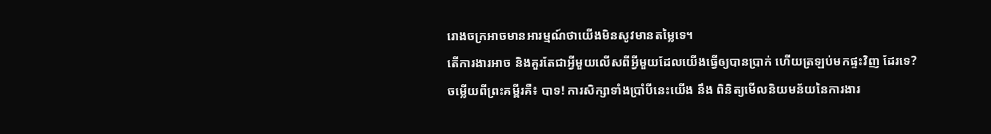រោងចក្រអាចមានអារម្មណ៍ថាយើងមិនសូវមានតម្លៃទេ។
តើការងារអាច និងគួរតែជាអ្វីមួយលើសពីអ្វីមួយដែលយើងធ្វើឲ្យបានប្រាក់ ហើយត្រឡប់មកផ្ទះវិញ ដែរទេ?
ចម្លើយពីព្រះគម្ពីរគឺ៖ បាទ! ការសិក្សាទាំងប្រាំបីនេះយើង នឹង ពិនិត្យមើលនិយមន័យនៃការងារ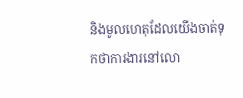និងមូលហេតុដែលយើងចាត់ទុកថាការងារនៅលោ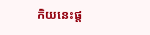កិយនេះផ្ត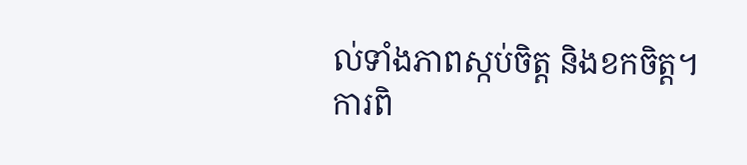ល់ទាំងភាពស្កប់ចិត្ត និងខកចិត្ត។
ការពិ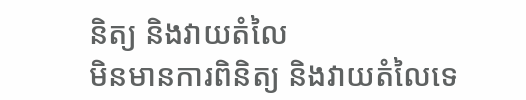និត្យ និងវាយតំលៃ
មិនមានការពិនិត្យ និងវាយតំលៃទេ